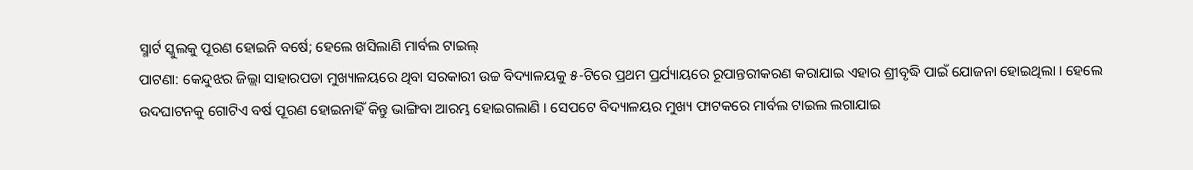ସ୍ମାର୍ଟ ସ୍କୁଲକୁ ପୂରଣ ହୋଇନି ବର୍ଷେ; ହେଲେ ଖସିଲାଣି ମାର୍ବଲ ଟାଇଲ୍
ପାଟଣା: କେନ୍ଦୁଝର ଜିଲ୍ଲା ସାହାରପଡା ମୁଖ୍ୟାଳୟରେ ଥିବା ସରକାରୀ ଉଚ୍ଚ ବିଦ୍ୟାଳୟକୁ ୫-ଟିରେ ପ୍ରଥମ ପ୍ରର୍ଯ୍ୟାୟରେ ରୂପାନ୍ତରୀକରଣ କରାଯାଇ ଏହାର ଶ୍ରୀବୃଦ୍ଧି ପାଇଁ ଯୋଜନା ହୋଇଥିଲା । ହେଲେ ଉଦଘାଟନକୁ ଗୋଟିଏ ବର୍ଷ ପୂରଣ ହୋଇନାହିଁ କିନ୍ତୁ ଭାଙ୍ଗିବା ଆରମ୍ଭ ହୋଇଗଲାଣି । ସେପଟେ ବିଦ୍ୟାଳୟର ମୁଖ୍ୟ ଫାଟକରେ ମାର୍ବଲ ଟାଇଲ ଲଗାଯାଇ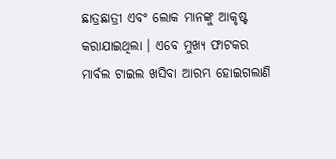ଛାତ୍ରଛାତ୍ରୀ ଏବଂ ଲୋକ ମାନଙ୍କୁ ଆକୃଷ୍ଟ କରାଯାଇଥିଲା । ଏବେ ମୁଖ୍ୟ ଫାଟକର ମାର୍ବଲ ଟାଇଲ ଖସିବା ଆରମ୍ଭ ହୋଇଗଲାଣି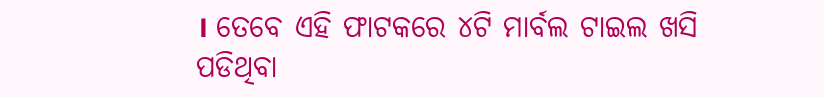। ତେବେ ଏହି ଫାଟକରେ ୪ଟି ମାର୍ବଲ ଟାଇଲ ଖସି ପଡିଥିବା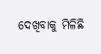ଦେଖିବାକୁ ମିଳିଛି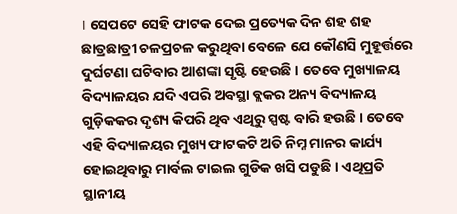। ସେପଟେ ସେହି ଫାଟକ ଦେଇ ପ୍ରତ୍ୟେକ ଦିନ ଶହ ଶହ ଛାତ୍ରଛାତ୍ରୀ ଚଳପ୍ରଚଳ କରୁଥିବା ବେଳେ ଯେ କୌଣସି ମୁହୂର୍ତ୍ତରେ ଦୁର୍ଘଟଣା ଘଟିବାର ଆଶଙ୍କା ସୃଷ୍ଟି ହେଉଛି । ତେବେ ମୁଖ୍ୟାଳୟ ବିଦ୍ୟାଳୟର ଯଦି ଏପରି ଅବସ୍ଥା ବ୍ଲକର ଅନ୍ୟ ବିଦ୍ୟାଳୟ ଗୁଡ଼ିକକର ଦୃଶ୍ୟ କିପରି ଥିବ ଏଥିରୁ ସ୍ପଷ୍ଟ ବାରି ହଉଛି । ତେବେ ଏହି ବିଦ୍ୟାଳୟର ମୁଖ୍ୟ ଫାଟକଟି ଅତି ନିମ୍ନ ମାନର କାର୍ଯ୍ୟ ହୋଇଥିବାରୁ ମାର୍ବଲ ଟାଇଲ ଗୁଡିକ ଖସି ପଡୁଛି । ଏଥିପ୍ରତି ସ୍ଥାନୀୟ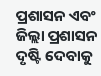ପ୍ରଶାସନ ଏବଂ ଜିଲ୍ଲା ପ୍ରଶାସନ ଦୃଷ୍ଟି ଦେବାକୁ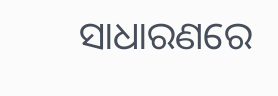ସାଧାରଣରେ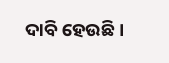ଦାବି ହେଉଛି ।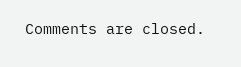Comments are closed.